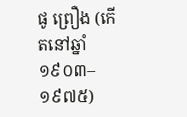ផូ ព្រឿង (កើតនៅឆ្នាំ១៩០៣–១៩៧៥)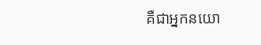គឺជាអ្នកនយោ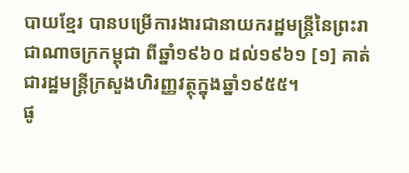បាយខ្មែរ បានបម្រើការងារជានាយករដ្ឋមន្ត្រីនៃព្រះរាជាណាចក្រកម្ពុជា ពីឆ្នាំ១៩៦០ ដល់១៩៦១ [១] គាត់ជារដ្ឋមន្ត្រីក្រសួងហិរញ្ញវត្ថុក្នុងឆ្នាំ១៩៥៥។
ផូ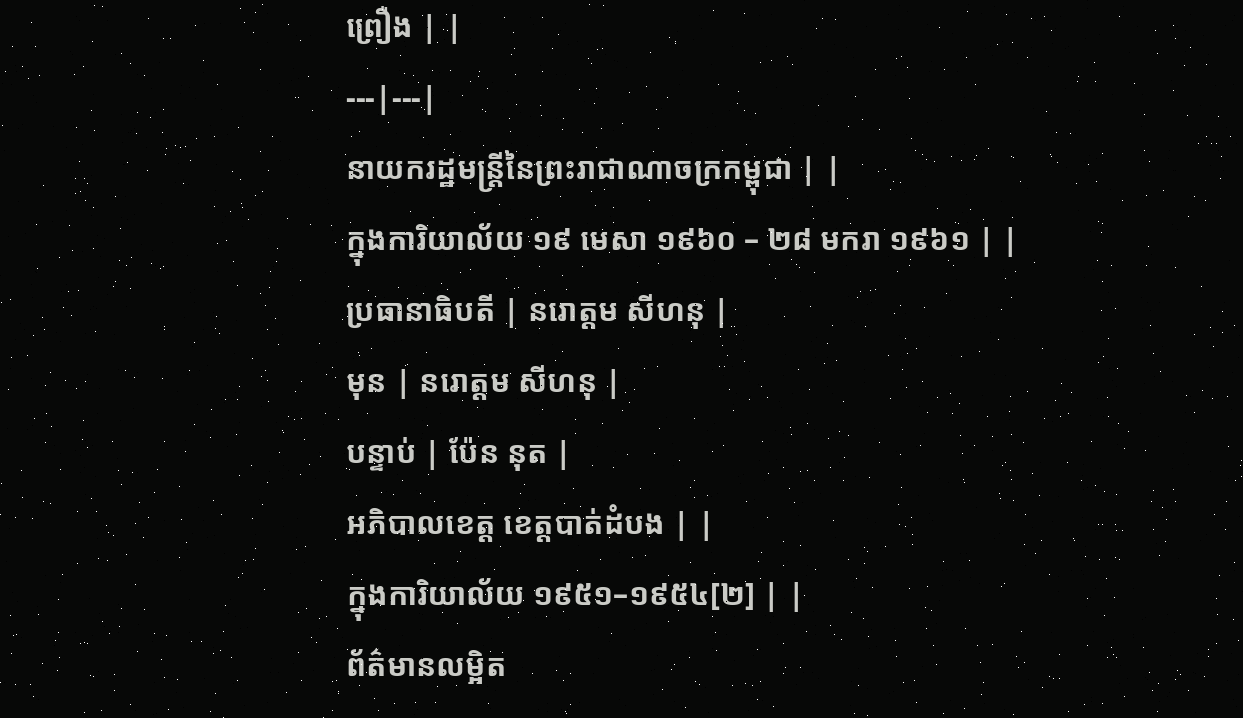ព្រឿង | |
---|---|
នាយករដ្ឋមន្ត្រីនៃព្រះរាជាណាចក្រកម្ពុជា | |
ក្នុងការិយាល័យ ១៩ មេសា ១៩៦០ – ២៨ មករា ១៩៦១ | |
ប្រធានាធិបតី | នរោត្តម សីហនុ |
មុន | នរោត្តម សីហនុ |
បន្ទាប់ | ប៉ែន នុត |
អភិបាលខេត្ត ខេត្តបាត់ដំបង | |
ក្នុងការិយាល័យ ១៩៥១–១៩៥៤[២] | |
ព័ត៌មានលម្អិត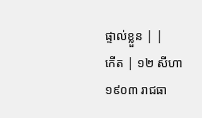ផ្ទាល់ខ្លួន | |
កើត | ១២ សីហា ១៩០៣ រាជធា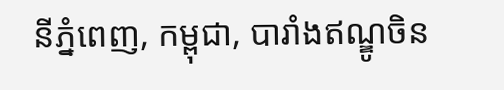នីភ្នំពេញ, កម្ពុជា, បារាំងឥណ្ឌូចិន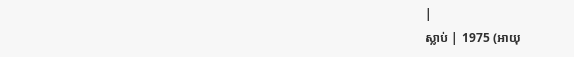|
ស្លាប់ | 1975 (អាយុ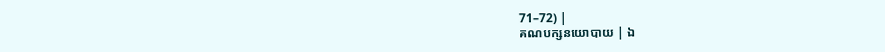71–72) |
គណបក្សនយោបាយ | ឯ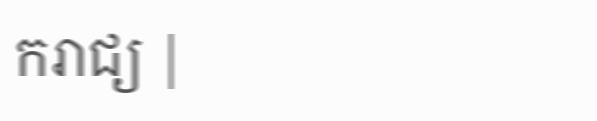ករាជ្យ |